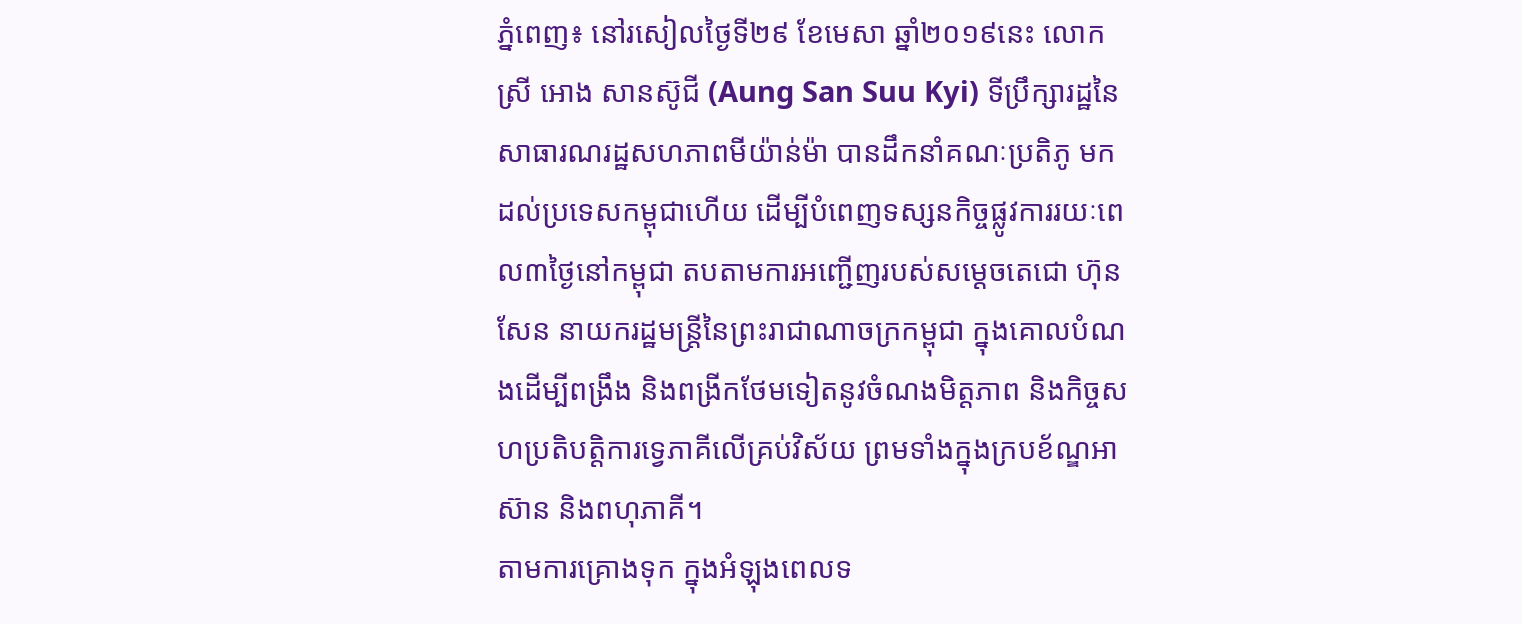ភ្នំពេញ៖ នៅរសៀលថ្ងៃទី២៩ ខែមេសា ឆ្នាំ២០១៩នេះ លោកស្រី អោង សានស៊ូជី (Aung San Suu Kyi) ទីប្រឹក្សារដ្ឋនៃសាធារណរដ្ឋសហភាពមីយ៉ាន់ម៉ា បានដឹកនាំគណៈប្រតិភូ មកដល់ប្រទេសកម្ពុជាហើយ ដើម្បីបំពេញទស្សនកិច្ចផ្លូវការរយៈពេល៣ថ្ងៃនៅកម្ពុជា តបតាមការអញ្ជើញរបស់សម្តេចតេជោ ហ៊ុន សែន នាយករដ្ឋមន្រ្តីនៃព្រះរាជាណាចក្រកម្ពុជា ក្នុងគោលបំណងដើម្បីពង្រឹង និងពង្រីកថែមទៀតនូវចំណងមិត្តភាព និងកិច្ចសហប្រតិបត្តិការទ្វេភាគីលើគ្រប់វិស័យ ព្រមទាំងក្នុងក្របខ័ណ្ឌអាស៊ាន និងពហុភាគី។
តាមការគ្រោងទុក ក្នុងអំឡុងពេលទ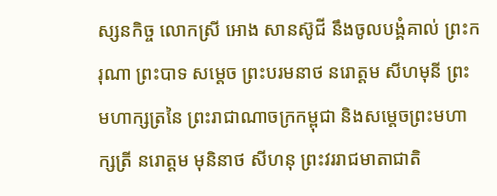ស្សនកិច្ច លោកស្រី អោង សានស៊ូជី នឹងចូលបង្គំគាល់ ព្រះករុណា ព្រះបាទ សម្តេច ព្រះបរមនាថ នរោត្តម សីហមុនី ព្រះមហាក្សត្រនៃ ព្រះរាជាណាចក្រកម្ពុជា និងសម្តេចព្រះមហាក្សត្រី នរោត្តម មុនិនាថ សីហនុ ព្រះវររាជមាតាជាតិ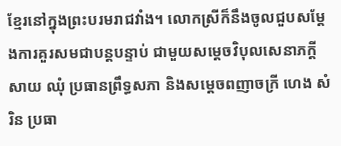ខ្មែរនៅក្នុងព្រះបរមរាជវាំង។ លោកស្រីក៏នឹងចូលជួបសម្តែងការគួរសមជាបន្តបន្ទាប់ ជាមួយសម្តេចវិបុលសេនាភក្តី សាយ ឈុំ ប្រធានព្រឹទ្ធសភា និងសម្តេចពញាចក្រី ហេង សំរិន ប្រធា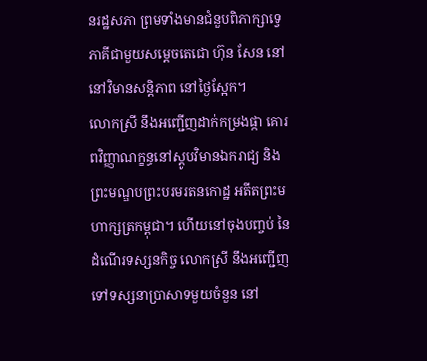នរដ្ឋសភា ព្រមទាំងមានជំនួបពិភាក្សាទ្វេភាគីជាមួយសម្តេចតេជោ ហ៊ុន សែន នៅនៅវិមានសន្តិភាព នៅថ្ងៃស្អែក។
លោកស្រី នឹងអញ្ជើញដាក់កម្រងផ្កា គោរពវិញ្ញាណក្ខន្ធនៅស្តូបវិមានឯករាជ្យ និងព្រះមណ្ឌបព្រះបរមរតនកោដ្ឋ អតីតព្រះមហាក្សត្រកម្ពុជា។ ហើយនៅចុងបញ្ចប់ នៃដំណើរទស្សនកិច្ច លោកស្រី នឹងអញ្ជើញទៅទស្សនាប្រាសាទមួយចំនួន នៅ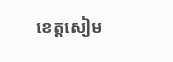ខេត្តសៀម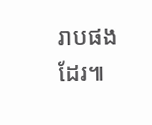រាបផងដែរ៕